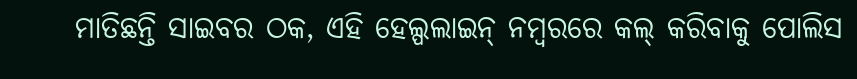ମାତିଛନ୍ତି ସାଇବର ଠକ, ଏହି ହେଲ୍ପଲାଇନ୍ ନମ୍ବରରେ କଲ୍ କରିବାକୁ ପୋଲିସ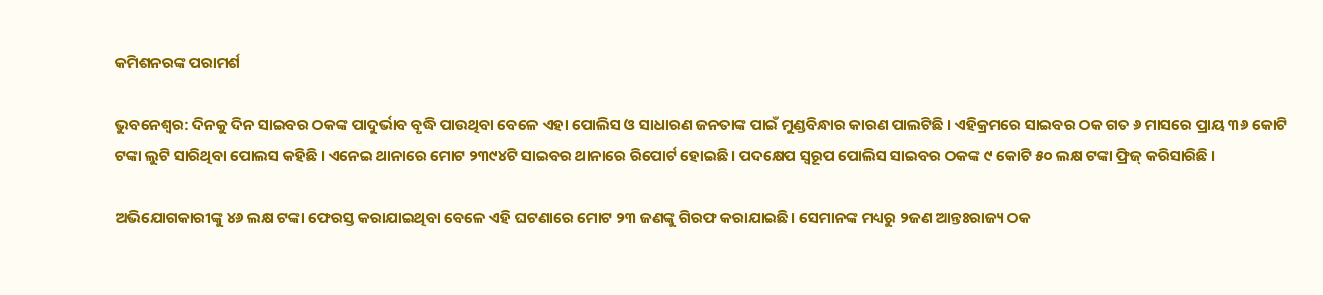କମିଶନରଙ୍କ ପରାମର୍ଶ

ଭୁବନେଶ୍ୱର: ଦିନକୁ ଦିନ ସାଇବର ଠକଙ୍କ ପାଦୁର୍ଭାବ ବୃଦ୍ଧି ପାଉଥିବା ବେଳେ ଏହା ପୋଲିସ ଓ ସାଧାରଣ ଜନତାଙ୍କ ପାଇଁ ମୁଣ୍ଡବିନ୍ଧାର କାରଣ ପାଲଟିଛି । ଏହିକ୍ରମରେ ସାଇବର ଠକ ଗତ ୬ ମାସରେ ପ୍ରାୟ ୩୬ କୋଟି ଟଙ୍କା ଲୁଟି ସାରିଥିବା ପୋଲସ କହିଛି । ଏନେଇ ଥାନାରେ ମୋଟ ୨୩୯୪ଟି ସାଇବର ଥାନାରେ ରିପୋର୍ଟ ହୋଇଛି । ପଦକ୍ଷେପ ସ୍ୱରୂପ ପୋଲିସ ସାଇବର ଠକଙ୍କ ୯ କୋଟି ୫୦ ଲକ୍ଷ ଟଙ୍କା ଫ୍ରିଜ୍ କରିସାରିଛି ।

ଅଭିଯୋଗକାରୀଙ୍କୁ ୪୬ ଲକ୍ଷ ଟଙ୍କା ଫେରସ୍ତ କରାଯାଇଥିବା ବେଳେ ଏହି ଘଟଣାରେ ମୋଟ ୨୩ ଜଣଙ୍କୁ ଗିରଫ କରାଯାଇଛି। ସେମାନଙ୍କ ମଧ୍ୟରୁ ୨ଜଣ ଆନ୍ତଃରାଜ୍ୟ ଠକ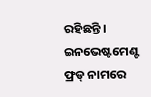ରହିଛନ୍ତି । ଇନଭେଷ୍ଟମେଣ୍ଟ ଫ୍ରଡ୍ ନାମରେ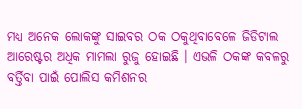ମଧ୍ୟ ଅନେକ ଲୋକଙ୍କୁ ସାଇବର ଠକ ଠକୁଥିବାବେଳେ ଜିଡିଟାଲ ଆରେଷ୍ଟର ଅଧିକ ମାମଲା ରୁଜୁ ହୋଇଛି । ଏଭଳି ଠକଙ୍କ କବଳରୁ ବର୍ତ୍ତିବା ପାଇଁ ପୋଲିସ କମିଶନର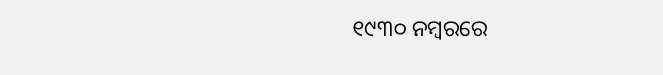୧୯୩୦ ନମ୍ବରରେ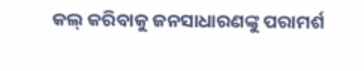କଲ୍ କରିବାକୁ ଜନସାଧାରଣଙ୍କୁ ପରାମର୍ଶ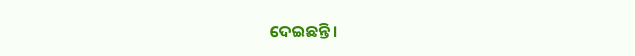ଦେଇଛନ୍ତି ।